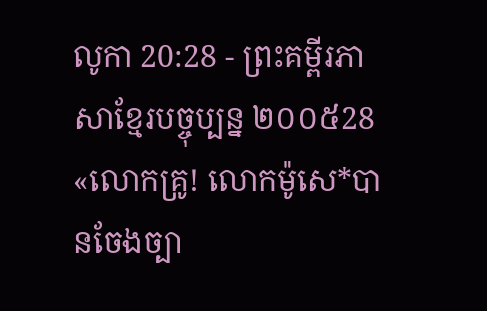លូកា 20:28 - ព្រះគម្ពីរភាសាខ្មែរបច្ចុប្បន្ន ២០០៥28 «លោកគ្រូ! លោកម៉ូសេ*បានចែងច្បា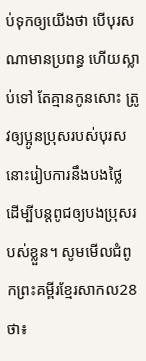ប់ទុកឲ្យយើងថា បើបុរសណាមានប្រពន្ធ ហើយស្លាប់ទៅ តែគ្មានកូនសោះ ត្រូវឲ្យប្អូនប្រុសរបស់បុរសនោះរៀបការនឹងបងថ្លៃ ដើម្បីបន្ដពូជឲ្យបងប្រុសរបស់ខ្លួន។ សូមមើលជំពូកព្រះគម្ពីរខ្មែរសាកល28 ថា៖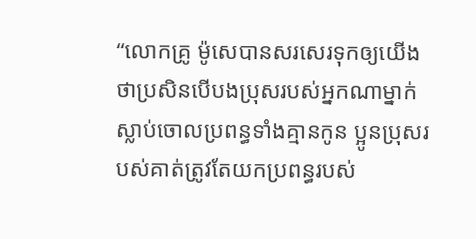“លោកគ្រូ ម៉ូសេបានសរសេរទុកឲ្យយើងថាប្រសិនបើបងប្រុសរបស់អ្នកណាម្នាក់ស្លាប់ចោលប្រពន្ធទាំងគ្មានកូន ប្អូនប្រុសរបស់គាត់ត្រូវតែយកប្រពន្ធរបស់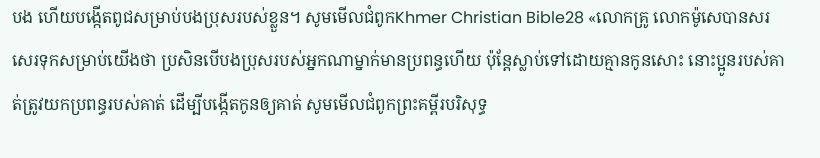បង ហើយបង្កើតពូជសម្រាប់បងប្រុសរបស់ខ្លួន។ សូមមើលជំពូកKhmer Christian Bible28 «លោកគ្រូ លោកម៉ូសេបានសរសេរទុកសម្រាប់យើងថា ប្រសិនបើបងប្រុសរបស់អ្នកណាម្នាក់មានប្រពន្ធហើយ ប៉ុន្ដែស្លាប់ទៅដោយគ្មានកូនសោះ នោះប្អូនរបស់គាត់ត្រូវយកប្រពន្ធរបស់គាត់ ដើម្បីបង្កើតកូនឲ្យគាត់ សូមមើលជំពូកព្រះគម្ពីរបរិសុទ្ធ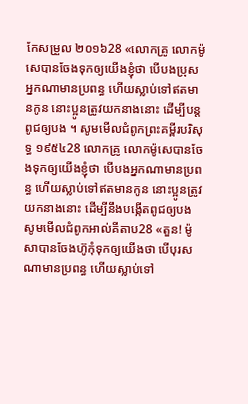កែសម្រួល ២០១៦28 «លោកគ្រូ លោកម៉ូសេបានចែងទុកឲ្យយើងខ្ញុំថា បើបងប្រុសអ្នកណាមានប្រពន្ធ ហើយស្លាប់ទៅឥតមានកូន នោះប្អូនត្រូវយកនាងនោះ ដើម្បីបន្តពូជឲ្យបង ។ សូមមើលជំពូកព្រះគម្ពីរបរិសុទ្ធ ១៩៥៤28 លោកគ្រូ លោកម៉ូសេបានចែងទុកឲ្យយើងខ្ញុំថា បើបងអ្នកណាមានប្រពន្ធ ហើយស្លាប់ទៅឥតមានកូន នោះប្អូនត្រូវយកនាងនោះ ដើម្បីនឹងបង្កើតពូជឲ្យបង សូមមើលជំពូកអាល់គីតាប28 «តួន! ម៉ូសាបានចែងហ៊ូកុំទុកឲ្យយើងថា បើបុរសណាមានប្រពន្ធ ហើយស្លាប់ទៅ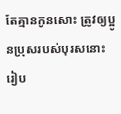តែគ្មានកូនសោះ ត្រូវឲ្យប្អូនប្រុសរបស់បុរសនោះរៀប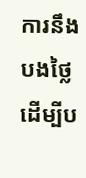ការនឹងបងថ្លៃ ដើម្បីប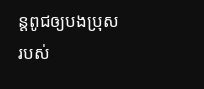ន្ដពូជឲ្យបងប្រុសរបស់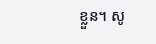ខ្លួន។ សូ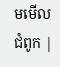មមើលជំពូក |